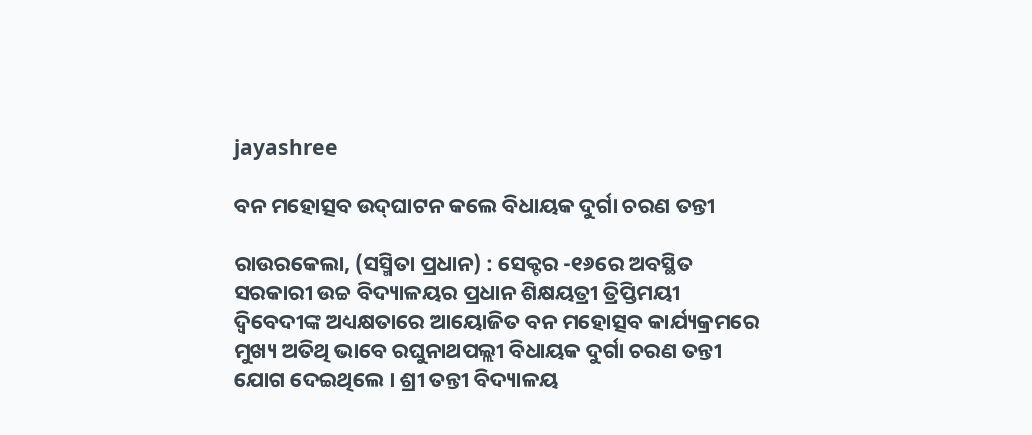jayashree

ବନ ମହୋତ୍ସବ ଉଦ୍‌ଘାଟନ କଲେ ବିଧାୟକ ଦୁର୍ଗା ଚରଣ ତନ୍ତୀ

ରାଉରକେଲା, (ସସ୍ମିତା ପ୍ରଧାନ) : ସେକ୍ଟର -୧୬ରେ ଅବସ୍ଥିତ ସରକାରୀ ଉଚ୍ଚ ବିଦ୍ୟାଳୟର ପ୍ରଧାନ ଶିକ୍ଷୟତ୍ରୀ ତ୍ରିପ୍ତିମୟୀ ଦ୍ୱିବେଦୀଙ୍କ ଅଧ୍ୟକ୍ଷତାରେ ଆୟୋଜିତ ବନ ମହୋତ୍ସବ କାର୍ଯ୍ୟକ୍ରମରେ ମୁଖ୍ୟ ଅତିଥି ଭାବେ ରଘୁନାଥପଲ୍ଲୀ ବିଧାୟକ ଦୁର୍ଗା ଚରଣ ତନ୍ତୀ ଯୋଗ ଦେଇଥିଲେ । ଶ୍ରୀ ତନ୍ତୀ ବିଦ୍ୟାଳୟ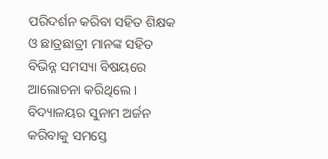ପରିଦର୍ଶନ କରିବା ସହିତ ଶିକ୍ଷକ ଓ ଛାତ୍ରଛାତ୍ରୀ ମାନଙ୍କ ସହିତ ବିଭିନ୍ନ ସମସ୍ୟା ବିଷୟରେ ଆଲୋଚନା କରିଥିଲେ । ବିଦ୍ୟାଳୟର ସୁନାମ ଅର୍ଜନ କରିବାକୁ ସମସ୍ତେ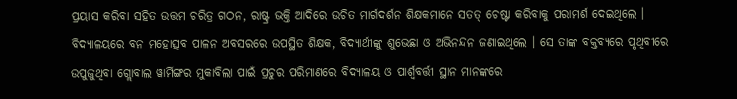ପ୍ରୟାସ କରିବା ସହିତ ଉତ୍ତମ ଚରିତ୍ର ଗଠନ, ରାଷ୍ଟ୍ର ଭକ୍ତି ଆଦିରେ ଉଚିତ ମାର୍ଗଦର୍ଶନ ଶିକ୍ଷକମାନେ ସତତ୍‌ ଚେଷ୍ଟା କରିବାକୁ ପରାମର୍ଶ ଦେଇଥିଲେ । ବିଦ୍ୟାଳୟରେ ବନ ମହୋତ୍ସବ ପାଳନ ଅବସରରେ ଉପସ୍ଥିତ ଶିକ୍ଷକ, ବିଦ୍ୟାର୍ଥୀଙ୍କୁ ଶୁଭେଛା ଓ ଅଭିନନ୍ଦନ ଜଣାଇଥିଲେ । ସେ ତାଙ୍କ ବକ୍ତବ୍ୟରେ ପୃଥିବୀରେ ଉପୁଜୁଥିବା ଗ୍ଲୋବାଲ ୱାର୍ମିଙ୍ଗର ମୁକାବିଲା ପାଇଁ ପ୍ରଚୁର ପରିମାଣରେ ବିଦ୍ୟାଳୟ ଓ ପାର୍ଶ୍ଵବର୍ତ୍ତୀ ସ୍ଥାନ ମାନଙ୍କରେ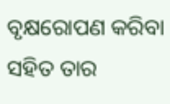ବୃକ୍ଷରୋପଣ କରିବା ସହିତ ତାର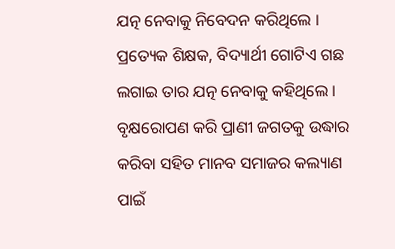ଯତ୍ନ ନେବାକୁ ନିବେଦନ କରିଥିଲେ । ପ୍ରତ୍ୟେକ ଶିକ୍ଷକ, ବିଦ୍ୟାର୍ଥୀ ଗୋଟିଏ ଗଛ ଲଗାଇ ତାର ଯତ୍ନ ନେବାକୁ କହିଥିଲେ । ବୃକ୍ଷରୋପଣ କରି ପ୍ରାଣୀ ଜଗତକୁ ଉଦ୍ଧାର କରିବା ସହିତ ମାନବ ସମାଜର କଲ୍ୟାଣ ପାଇଁ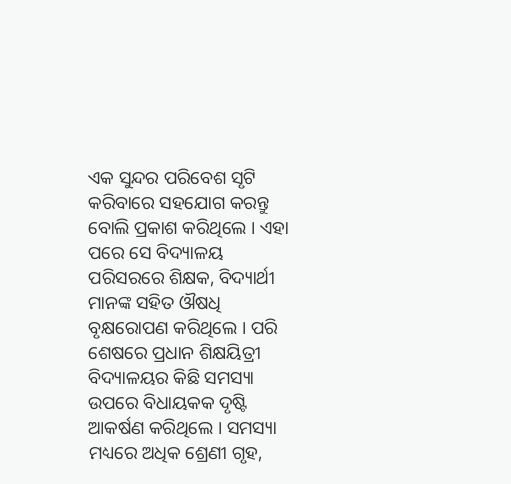ଏକ ସୁନ୍ଦର ପରିବେଶ ସୃଟି କରିବାରେ ସହଯୋଗ କରନ୍ତୁ ବୋଲି ପ୍ରକାଶ କରିଥିଲେ । ଏହା ପରେ ସେ ବିଦ୍ୟାଳୟ ପରିସରରେ ଶିକ୍ଷକ, ବିଦ୍ୟାର୍ଥୀ ମାନଙ୍କ ସହିତ ଔଷଧି ବୃକ୍ଷରୋପଣ କରିଥିଲେ । ପରି ଶେଷରେ ପ୍ରଧାନ ଶିକ୍ଷୟିତ୍ରୀ ବିଦ୍ୟାଳୟର କିଛି ସମସ୍ୟା ଉପରେ ବିଧାୟକକ ଦୃଷ୍ଟି ଆକର୍ଷଣ କରିଥିଲେ । ସମସ୍ୟା ମଧ୍ୟରେ ଅଧିକ ଶ୍ରେଣୀ ଗୃହ,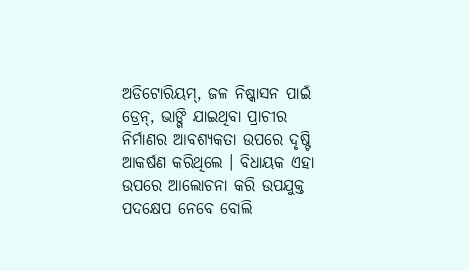ଅଡିଟୋରିୟମ୍, ଜଳ ନିଷ୍କାସନ ପାଇଁ ଡ୍ରେନ୍‌, ଭାଙ୍ଗି ଯାଇଥିବା ପ୍ରାଚୀର ନିର୍ମାଣର ଆବଶ୍ୟକତା ଉପରେ ଦୃଷ୍ଟି ଆକର୍ଷଣ କରିଥିଲେ । ବିଧାୟକ ଏହା ଉପରେ ଆଲୋଚନା କରି ଉପଯୁକ୍ତ ପଦକ୍ଷେପ ନେବେ ବୋଲି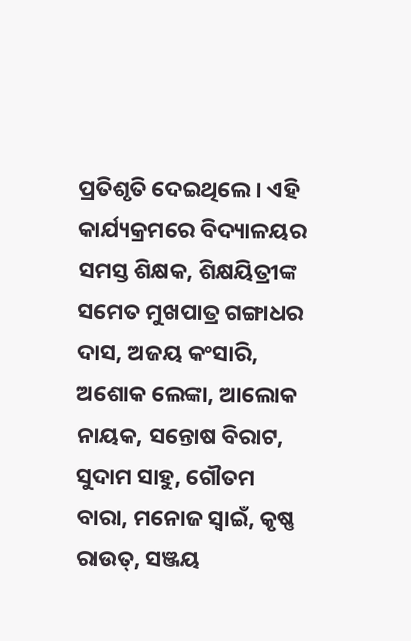ପ୍ରତିଶୃତି ଦେଇଥିଲେ । ଏହି କାର୍ଯ୍ୟକ୍ରମରେ ବିଦ୍ୟାଳୟର ସମସ୍ତ ଶିକ୍ଷକ, ଶିକ୍ଷୟିତ୍ରୀଙ୍କ ସମେତ ମୁଖପାତ୍ର ଗଙ୍ଗାଧର ଦାସ, ଅଜୟ କଂସାରି, ଅଶୋକ ଲେଙ୍କା, ଆଲୋକ ନାୟକ, ସନ୍ତୋଷ ବିରାଟ, ସୁଦାମ ସାହୁ, ଗୌତମ ବାରା, ମନୋଜ ସ୍ୱାଇଁ, କୃଷ୍ଣ ରାଉତ୍, ସଞ୍ଜୟ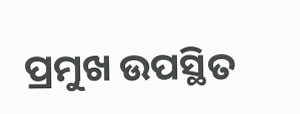ପ୍ରମୁଖ ଉପସ୍ଥିତ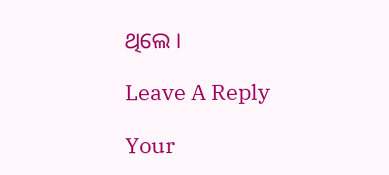ଥିଲେ ।

Leave A Reply

Your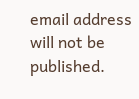email address will not be published.